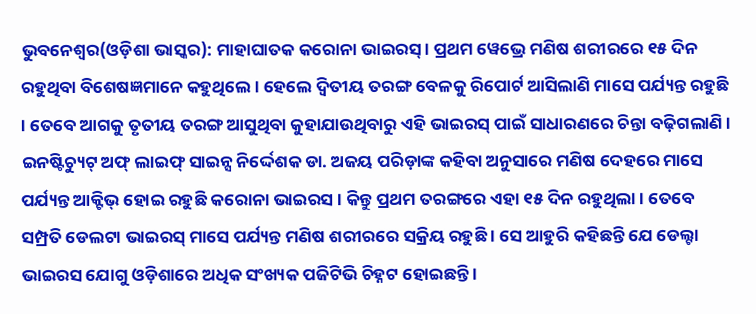ଭୁବନେଶ୍ୱର(ଓଡ଼ିଶା ଭାସ୍କର): ମାହାଘାତକ କରୋନା ଭାଇରସ୍ । ପ୍ରଥମ ୱେଭ୍ରେ ମଣିଷ ଶରୀରରେ ୧୫ ଦିନ ରହୁଥିବା ବିଶେଷଜ୍ଞମାନେ କହୁଥିଲେ । ହେଲେ ଦ୍ୱିତୀୟ ତରଙ୍ଗ ବେଳକୁ ରିପୋର୍ଟ ଆସିଲାଣି ମାସେ ପର୍ଯ୍ୟନ୍ତ ରହୁଛି । ତେବେ ଆଗକୁ ତୃତୀୟ ତରଙ୍ଗ ଆସୁଥିବା କୁହାଯାଉଥିବାରୁ ଏହି ଭାଇରସ୍ ପାଇଁ ସାଧାରଣରେ ଚିନ୍ତା ବଢ଼ିଗଲାଣି ।
ଇନଷ୍ଟିଚ୍ୟୁଟ୍ ଅଫ୍ ଲାଇଫ୍ ସାଇନ୍ସ ନିର୍ଦ୍ଦେଶକ ଡା. ଅଜୟ ପରିଡ଼ାଙ୍କ କହିବା ଅନୁସାରେ ମଣିଷ ଦେହରେ ମାସେ ପର୍ଯ୍ୟନ୍ତ ଆକ୍ଟିଭ୍ ହୋଇ ରହୁଛି କରୋନା ଭାଇରସ । କିନ୍ତୁ ପ୍ରଥମ ତରଙ୍ଗରେ ଏହା ୧୫ ଦିନ ରହୁଥିଲା । ତେବେ ସମ୍ପ୍ରତି ଡେଲଟା ଭାଇରସ୍ ମାସେ ପର୍ଯ୍ୟନ୍ତ ମଣିଷ ଶରୀରରେ ସକ୍ରିୟ ରହୁଛି । ସେ ଆହୁରି କହିଛନ୍ତି ଯେ ଡେଲ୍ଟା ଭାଇରସ ଯୋଗୁ ଓଡ଼ିଶାରେ ଅଧିକ ସଂଖ୍ୟକ ପଜିଟିଭି ଚିହ୍ନଟ ହୋଇଛନ୍ତି ।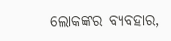ଲୋକଙ୍କର ବ୍ୟବହାର,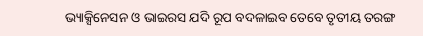ଭ୍ୟାକ୍ସିନେସନ ଓ ଭାଇରସ ଯଦି ରୂପ ବଦଳାଇବ ତେବେ ତୃତୀୟ ତରଙ୍ଗ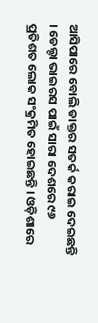ଆସିପାରେ ବୋଲି ଡାକ୍ତର ସତର୍କ କରାଇ ଦେଇଛନ୍ତି । ଡେଲ୍ଟା ଭାଇରସ ପାଇଁ ସାରା ଦେଶରେ ୯୬ ପ୍ରତିଶତ ଲୋକ ସଂକ୍ରମିତ ହୋଇଛନ୍ତି । ଓଡ଼ିଶାରେ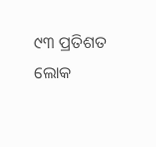୯୩ ପ୍ରତିଶତ ଲୋକ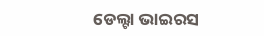ଡେଲ୍ଟା ଭାଇରସ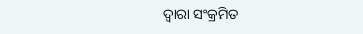ଦ୍ୱାରା ସଂକ୍ରମିତ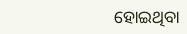ହୋଇଥିବା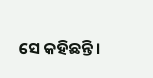ସେ କହିଛନ୍ତି ।